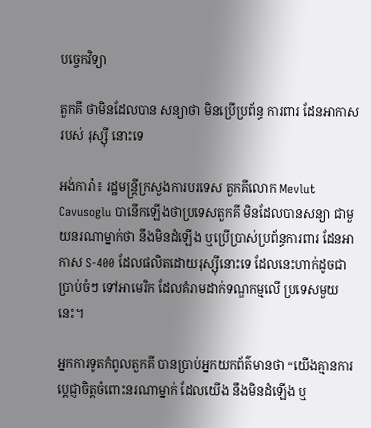បច្ចេកវិទ្យា

តួកគី ថាមិនដែលបាន សន្យាថា មិនប្រើប្រព័ន្ធ ការពារ ដែនអាកាស របស់ រុស្ស៊ី នោះទេ

អង់ការ៉ា៖ រដ្ឋមន្រ្តីក្រសួងការបរទេស តួកគីលោក Mevlut Cavusoglu បានេីកឡេីងថាប្រទេសតួកគី មិនដែលបានសន្យា ជាមួយនរណាម្នាក់ថា នឹងមិនដំឡើង ឬប្រើប្រាស់ប្រព័ន្ធការពារ ដែនអាកាស S-400 ដែលផលិតដោយរុស្ស៊ីនោះទេ ដែលនេះហាក់ដូចជាប្រាប់ចំៗ ទៅអាមេរិក ដែលគំរាមដាក់ទណ្ឌកម្មលើ ប្រទេសមួយនេះ។

អ្នកការទូតកំពូលតួកគី បានប្រាប់អ្នកយកព័ត៌មានថា “យើងគ្មានការប្តេជ្ញាចិត្តចំពោះនរណាម្នាក់ ដែលយើង នឹងមិនដំឡើង ឬ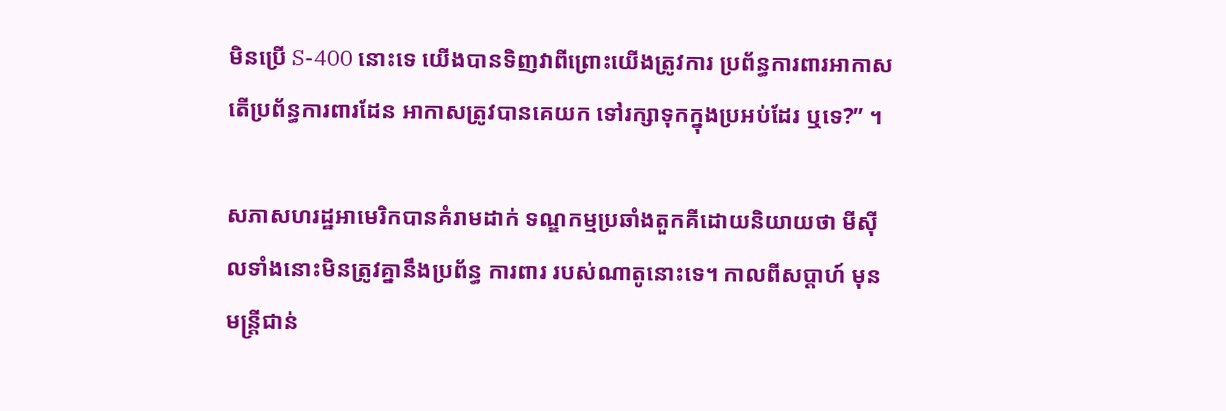មិនប្រើ S-400 នោះទេ យើងបានទិញវាពីព្រោះយើងត្រូវការ ប្រព័ន្ធការពារអាកាស តើប្រព័ន្ធការពារដែន អាកាសត្រូវបានគេយក ទៅរក្សាទុកក្នុងប្រអប់ដែរ ឬទេ?” ។

សភាសហរដ្ឋអាមេរិកបានគំរាមដាក់ ទណ្ឌកម្មប្រឆាំងតួកគីដោយនិយាយថា មីស៊ីលទាំងនោះមិនត្រូវគ្នានឹងប្រព័ន្ធ ការពារ របស់ណាតូនោះទេ។ កាលពីសប្តាហ៍ មុនមន្ត្រីជាន់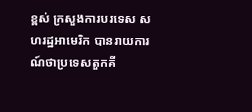ខ្ពស់ ក្រសួងការបរទេស សហរដ្ឋអាមេរិក បានរាយការណ៍ថាប្រទេសតួកគី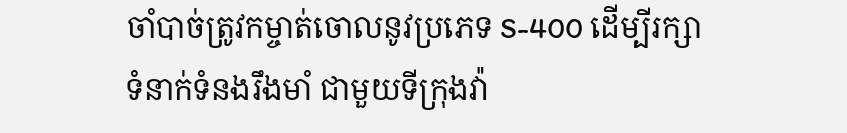ចាំបាច់ត្រូវកម្ចាត់ចោលនូវប្រភេទ S-400 ដើម្បីរក្សាទំនាក់ទំនងរឹងមាំ ជាមួយទីក្រុងវ៉ា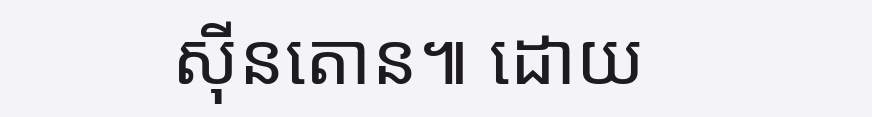ស៊ីនតោន៕ ដោយ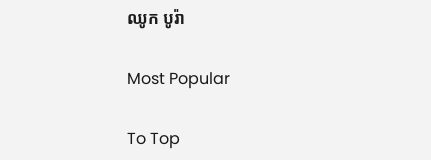ឈូក បូរ៉ា

Most Popular

To Top